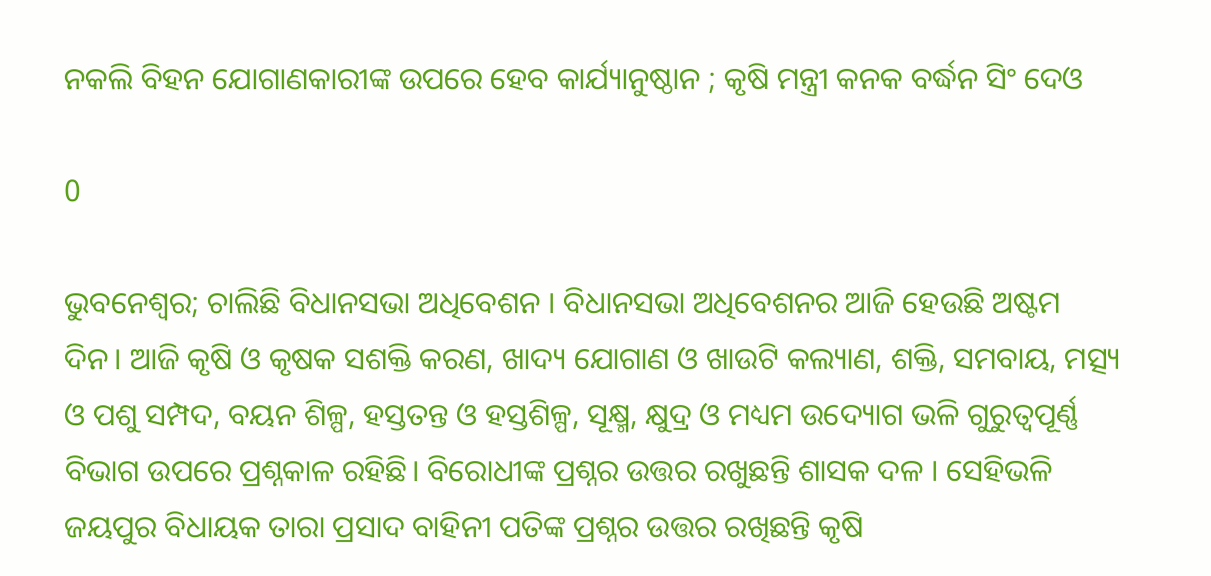ନକଲି ବିହନ ଯୋଗାଣକାରୀଙ୍କ ଉପରେ ହେବ କାର୍ଯ୍ୟାନୁଷ୍ଠାନ ; କୃଷି ମନ୍ତ୍ରୀ କନକ ବର୍ଦ୍ଧନ ସିଂ ଦେଓ

0

ଭୁବନେଶ୍ୱର; ଚାଲିଛି ବିଧାନସଭା ଅଧିବେଶନ । ବିଧାନସଭା ଅଧିବେଶନର ଆଜି ହେଉଛି ଅଷ୍ଟମ ଦିନ। ଆଜି କୃଷି ଓ କୃଷକ ସଶକ୍ତି କରଣ, ଖାଦ୍ୟ ଯୋଗାଣ ଓ ଖାଉଟି କଲ୍ୟାଣ, ଶକ୍ତି, ସମବାୟ, ମତ୍ସ୍ୟ ଓ ପଶୁ ସମ୍ପଦ, ବୟନ ଶିଳ୍ପ, ହସ୍ତତନ୍ତ ଓ ହସ୍ତଶିଳ୍ପ, ସୂକ୍ଷ୍ମ, କ୍ଷୁଦ୍ର ଓ ମଧ୍ୟମ ଉଦ୍ୟୋଗ ଭଳି ଗୁରୁତ୍ୱପୂର୍ଣ୍ଣ ବିଭାଗ ଉପରେ ପ୍ରଶ୍ନକାଳ ରହିଛି। ବିରୋଧୀଙ୍କ ପ୍ରଶ୍ନର ଉତ୍ତର ରଖୁଛନ୍ତି ଶାସକ ଦଳ । ସେହିଭଳି ଜୟପୁର ବିଧାୟକ ତାରା ପ୍ରସାଦ ବାହିନୀ ପତିଙ୍କ ପ୍ରଶ୍ନର ଉତ୍ତର ରଖିଛନ୍ତି କୃଷି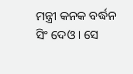ମନ୍ତ୍ରୀ କନକ ବର୍ଦ୍ଧନ ସିଂ ଦେଓ । ସେ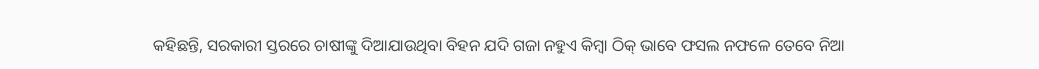କହିଛନ୍ତି, ସରକାରୀ ସ୍ତରରେ ଚାଷୀଙ୍କୁ ଦିଆଯାଉଥିବା ବିହନ ଯଦି ଗଜା ନହୁଏ କିମ୍ବା ଠିକ୍ ଭାବେ ଫସଲ ନଫଳେ ତେବେ ନିଆ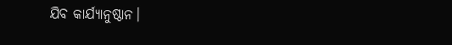ଯିବ କାର୍ଯ୍ୟାନୁଷ୍ଠାନ।